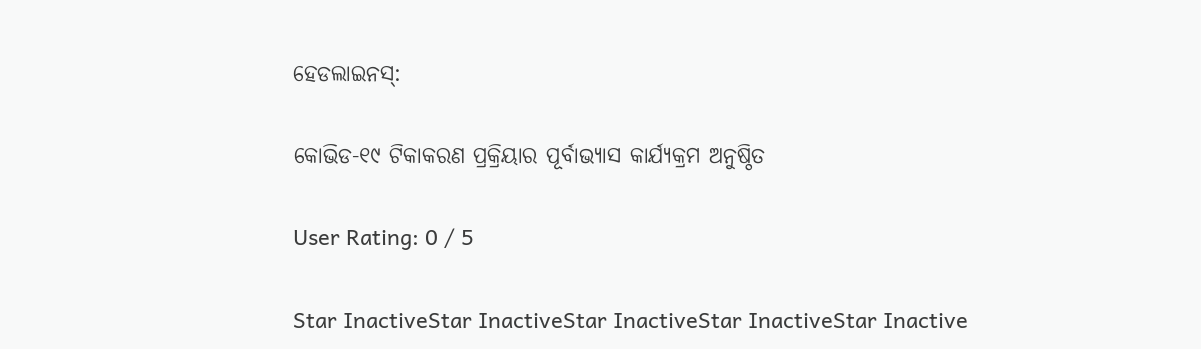ହେଡଲାଇନସ୍:

କୋଭିଡ-୧୯ ଟିକାକରଣ ପ୍ରକ୍ରିୟାର ପୂର୍ବାଭ୍ୟାସ କାର୍ଯ୍ୟକ୍ରମ ଅନୁଷ୍ଠିତ

User Rating: 0 / 5

Star InactiveStar InactiveStar InactiveStar InactiveStar Inactive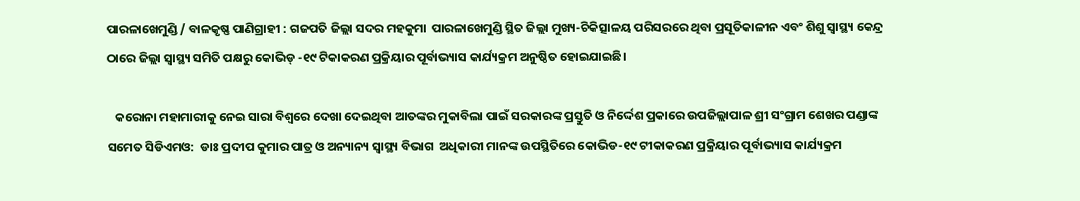ପାରଳାଖେମୁଣ୍ଡି / ବାଳକୃଷ୍ଣ ପାଣିଗ୍ରାହୀ : ଗଜପତି ଜିଲ୍ଲା ସଦର ମହକୁମା  ପାରଳାଖେମୁଣ୍ଡି ସ୍ଥିତ ଜିଲ୍ଲା ମୁଖ୍ୟ-ଚିକିତ୍ସାଳୟ ପରିସରରେ ଥିବା ପ୍ରସୂତିକାଳୀନ ଏବଂ ଶିଶୁ ସ୍ବାସ୍ଥ୍ୟ କେନ୍ଦ୍ର ଠାରେ ଜିଲ୍ଲା ସ୍ୱାସ୍ଥ୍ୟ ସମିତି ପକ୍ଷରୁ କୋଭିଡ୍ -୧୯ ଟିକାକରଣ ପ୍ରକ୍ରିୟାର ପୂର୍ବାଭ୍ୟାସ କାର୍ଯ୍ୟକ୍ରମ ଅନୁଷ୍ଠିତ ହୋଇଯାଇଛି।

   କରୋନା ମହାମାରୀକୁ ନେଇ ସାରା ବିଶ୍ବରେ ଦେଖା ଦେଇଥିବା ଆତଙ୍କର ମୁକାବିଲା ପାଇଁ ସରକାରଙ୍କ ପ୍ରସ୍ତୁତି ଓ ନିର୍ଦ୍ଦେଶ ପ୍ରକାରେ ଉପଜିଲ୍ଲାପାଳ ଶ୍ରୀ ସଂଗ୍ରାମ ଶେଖର ପଣ୍ଡାଙ୍କ ସମେତ ସିଡିଏମଓ:  ଡାଃ ପ୍ରଦୀପ କୁମାର ପାତ୍ର ଓ ଅନ୍ୟାନ୍ୟ ସ୍ୱାସ୍ଥ୍ୟ ବିଭାଗ  ଅଧିକାରୀ ମାନଙ୍କ ଉପସ୍ଥିତିରେ କୋଭିଡ-୧୯ ଟୀକାକରଣ ପ୍ରକ୍ରିୟାର ପୂର୍ବାଭ୍ୟାସ କାର୍ଯ୍ୟକ୍ରମ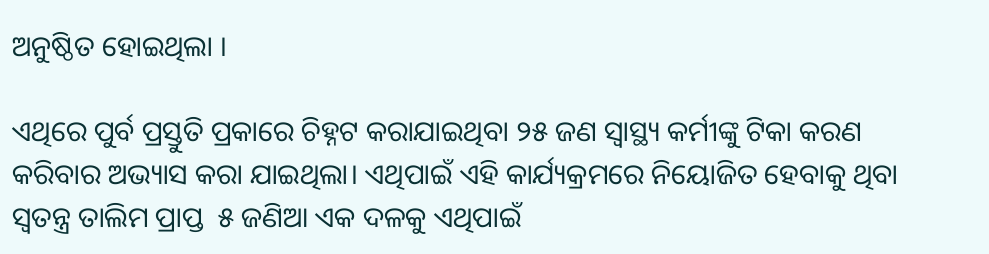ଅନୁଷ୍ଠିତ ହୋଇଥିଲା ।

ଏଥିରେ ପୁର୍ବ ପ୍ରସ୍ତୁତି ପ୍ରକାରେ ଚିହ୍ନଟ କରାଯାଇଥିବା ୨୫ ଜଣ ସ୍ବାସ୍ଥ୍ୟ କର୍ମୀଙ୍କୁ ଟିକା କରଣ କରିବାର ଅଭ୍ୟାସ କରା ଯାଇଥିଲା। ଏଥିପାଇଁ ଏହି କାର୍ଯ୍ୟକ୍ରମରେ ନିୟୋଜିତ ହେବାକୁ ଥିବା ସ୍ୱତନ୍ତ୍ର ତାଲିମ ପ୍ରାପ୍ତ  ୫ ଜଣିଆ ଏକ ଦଳକୁ ଏଥିପାଇଁ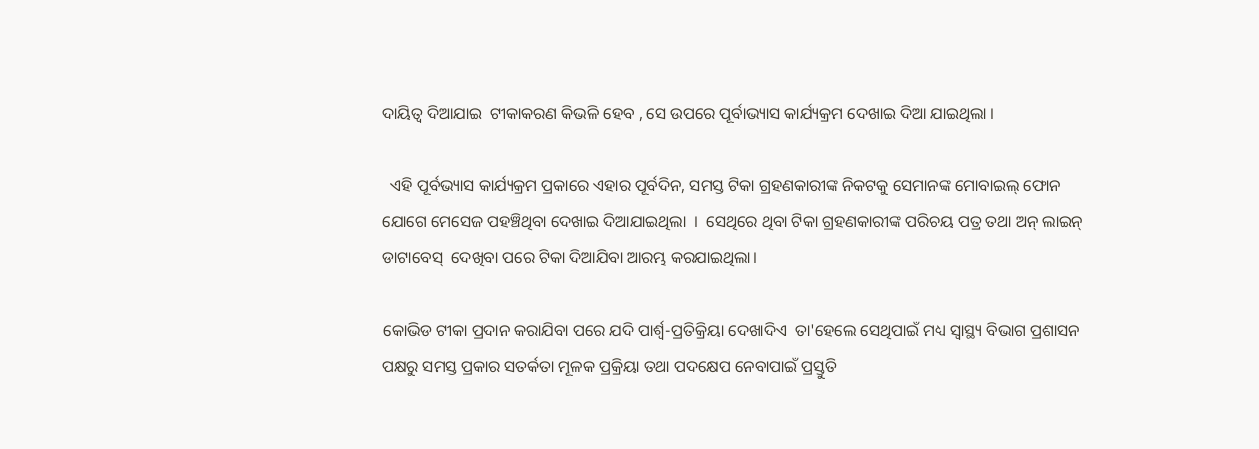ଦାୟିତ୍ୱ ଦିଆଯାଇ  ଟୀକାକରଣ କିଭଳି ହେବ , ସେ ଉପରେ ପୂର୍ବାଭ୍ୟାସ କାର୍ଯ୍ୟକ୍ରମ ଦେଖାଇ ଦିଆ ଯାଇଥିଲା ।

  ଏହି ପୂର୍ବଭ୍ୟାସ କାର୍ଯ୍ୟକ୍ରମ ପ୍ରକାରେ ଏହାର ପୂର୍ବଦିନ, ସମସ୍ତ ଟିକା ଗ୍ରହଣକାରୀଙ୍କ ନିକଟକୁ ସେମାନଙ୍କ ମୋବାଇଲ୍ ଫୋନ ଯୋଗେ ମେସେଜ ପହଞ୍ଚିଥିବା ଦେଖାଇ ଦିଆଯାଇଥିଲା  ।  ସେଥିରେ ଥିବା ଟିକା ଗ୍ରହଣକାରୀଙ୍କ ପରିଚୟ ପତ୍ର ତଥା ଅନ୍ ଲାଇନ୍ ଡାଟାବେସ୍  ଦେଖିବା ପରେ ଟିକା ଦିଆଯିବା ଆରମ୍ଭ କରଯାଇଥିଲା।

କୋଭିଡ ଟୀକା ପ୍ରଦାନ କରାଯିବା ପରେ ଯଦି ପାର୍ଶ୍ବ-ପ୍ରତିକ୍ରିୟା ଦେଖାଦିଏ  ତା'ହେଲେ ସେଥିପାଇଁ ମଧ୍ୟ ସ୍ୱାସ୍ଥ୍ୟ ବିଭାଗ ପ୍ରଶାସନ ପକ୍ଷରୁ ସମସ୍ତ ପ୍ରକାର ସତର୍କତା ମୂଳକ ପ୍ରକ୍ରିୟା ତଥା ପଦକ୍ଷେପ ନେବାପାଇଁ ପ୍ରସ୍ତୁତି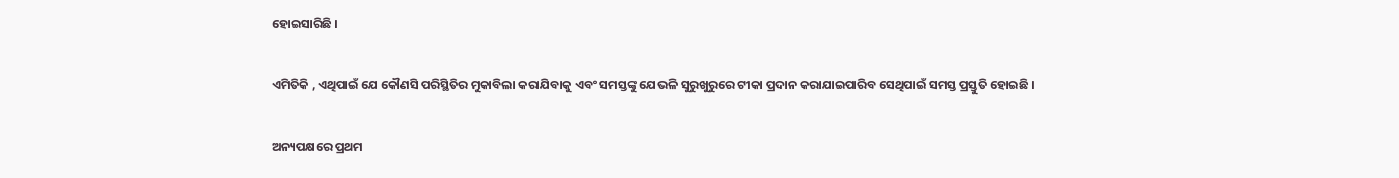ହୋଇସାରିଛି ।

ଏମିତିକି , ଏଥିପାଇଁ ଯେ କୌଣସି ପରିସ୍ଥିତିର ମୁକାବିଲା କରାଯିବାକୁ ଏବଂ ସମସ୍ତଙ୍କୁ ଯେଭଳି ସୁରୁଖୁରୁରେ ଟୀକା ପ୍ରଦାନ କରାଯାଇପାରିବ ସେଥିପାଇଁ ସମସ୍ତ ପ୍ରସ୍ତୁତି ହୋଇଛି ।

ଅନ୍ୟପକ୍ଷରେ ପ୍ରଥମ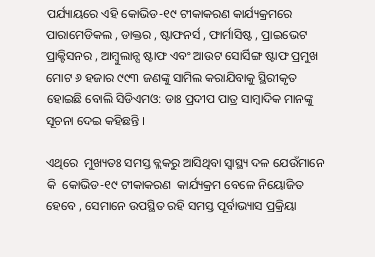ପର୍ଯ୍ୟାୟରେ ଏହି କୋଭିଡ-୧୯ ଟୀକାକରଣ କାର୍ଯ୍ୟକ୍ରମରେ ପାରାମେଡିକଲ , ଡାକ୍ତର , ଷ୍ଟାଫନର୍ସ , ଫାର୍ମାସିଷ୍ଟ , ପ୍ରାଇଭେଟ ପ୍ରାକ୍ଟିସନର , ଆମ୍ବୁଲାନ୍ସ ଷ୍ଟାଫ ଏବଂ ଆଉଟ ସୋର୍ସିଙ୍ଗ ଷ୍ଟାଫ ପ୍ରମୁଖ ମୋଟ ୬ ହଜାର ୯୯୩ ଜଣଙ୍କୁ ସାମିଲ କରାଯିବାକୁ ସ୍ଥିରୀକୃତ ହୋଇଛି ବୋଲି ସିଡିଏମଓ: ଡାଃ ପ୍ରଦୀପ ପାତ୍ର ସାମ୍ବାଦିକ ମାନଙ୍କୁ ସୂଚନା ଦେଇ କହିଛନ୍ତି ।

ଏଥିରେ  ମୁଖ୍ୟତଃ ସମସ୍ତ ବ୍ଲକରୁ ଆସିଥିବା ସ୍ବାସ୍ଥ୍ୟ ଦଳ ଯେଉଁମାନେ କି  କୋଭିଡ-୧୯ ଟୀକାକରଣ  କାର୍ଯ୍ୟକ୍ରମ ବେଳେ ନିୟୋଜିତ ହେବେ , ସେମାନେ ଉପସ୍ଥିତ ରହି ସମସ୍ତ ପୂର୍ବାଭ୍ୟାସ ପ୍ରକ୍ରିୟା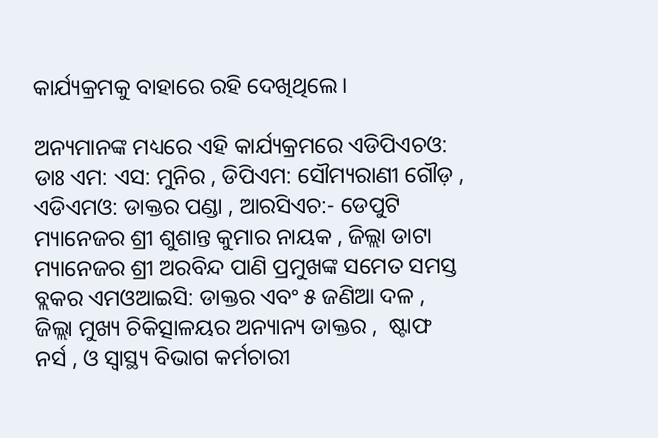କାର୍ଯ୍ୟକ୍ରମକୁ ବାହାରେ ରହି ଦେଖିଥିଲେ।

ଅନ୍ୟମାନଙ୍କ ମଧ୍ୟରେ ଏହି କାର୍ଯ୍ୟକ୍ରମରେ ଏଡିପିଏଚଓ: ଡାଃ ଏମ: ଏସ: ମୁନିର , ଡିପିଏମ: ସୌମ୍ୟରାଣୀ ଗୌଡ଼ , ଏଡିଏମଓ: ଡାକ୍ତର ପଣ୍ଡା , ଆରସିଏଚ:- ଡେପୁଟି ମ୍ୟାନେଜର ଶ୍ରୀ ଶୁଶାନ୍ତ କୁମାର ନାୟକ , ଜିଲ୍ଲା ଡାଟା ମ୍ୟାନେଜର ଶ୍ରୀ ଅରବିନ୍ଦ ପାଣି ପ୍ରମୁଖଙ୍କ ସମେତ ସମସ୍ତ ବ୍ଲକର ଏମଓଆଇସି: ଡାକ୍ତର ଏବଂ ୫ ଜଣିଆ ଦଳ , ଜିଲ୍ଲା ମୁଖ୍ୟ ଚିକିତ୍ସାଳୟର ଅନ୍ୟାନ୍ୟ ଡାକ୍ତର ,  ଷ୍ଟାଫ ନର୍ସ , ଓ ସ୍ୱାସ୍ଥ୍ୟ ବିଭାଗ କର୍ମଚାରୀ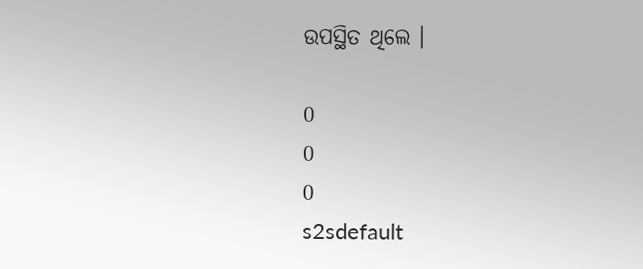ଉପସ୍ଥିତ ଥିଲେ ।

0
0
0
s2sdefault